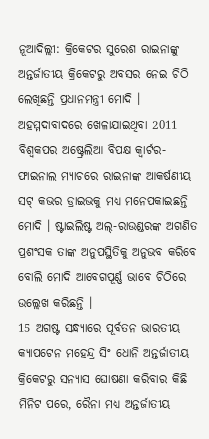ନୂଆଦିଲ୍ଲୀ: କ୍ରିକେଟର ସୁରେଶ ରାଇନାଙ୍କୁ ଅନ୍ତର୍ଜାତୀୟ କ୍ରିକେଟରୁ ଅବସର ନେଇ ଚିଠି ଲେଖିଛନ୍ତି ପ୍ରଧାନମନ୍ତ୍ରୀ ମୋଦି । ଅହମ୍ମଦାବାଦରେ ଖେଳାଯାଇଥିବା 2011 ବିଶ୍ବକପର ଅଷ୍ଟ୍ରେଲିଆ ବିପକ୍ଷ କ୍ବାର୍ଟର-ଫାଇନାଲ ମ୍ୟାଚରେ ରାଇନାଙ୍କ ଆକର୍ଷଣୀୟ ସଟ୍ କଭର ଡ୍ରାଇଭକୁ ମଧ୍ୟ ମନେପକାଇଛନ୍ତି ମୋଦି । ଷ୍ଟାଇଲିଷ୍ଟ ଅଲ୍-ରାଉଣ୍ଡରଙ୍କ ଅଗଣିତ ପ୍ରଶଂସକ ତାଙ୍କ ଅନୁପସ୍ଥିତିକୁ ଅନୁଭବ କରିବେ ବୋଲି ମୋଦି ଆବେଗପୂର୍ଣ୍ଣ ଭାବେ ଚିଠିରେ ଉଲ୍ଲେଖ କରିଛନ୍ତି ।
15 ଅଗଷ୍ଟ ସନ୍ଧ୍ୟାରେ ପୂର୍ବତନ ଭାରତୀୟ କ୍ୟାପଟେନ ମହେନ୍ଦ୍ର ସିଂ ଧୋନି ଅନ୍ତର୍ଜାତୀୟ କ୍ରିକେଟରୁ ସନ୍ୟାସ ଘୋଷଣା କରିବାର କିଛି ମିନିଟ ପରେ, ରୈନା ମଧ୍ୟ ଅନ୍ତର୍ଜାତୀୟ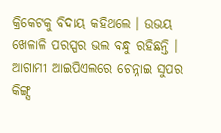କ୍ରିକେଟକୁ ବିଦାୟ କହିଥଲେ । ଉଭୟ ଖେଳାଳି ପରସ୍ପର ଭଲ ବନ୍ଧୁ ରହିଛନ୍ତି । ଆଗାମୀ ଆଇପିଏଲରେ ଚେନ୍ନାଇ ସୁପର କିଙ୍ଗ୍ସ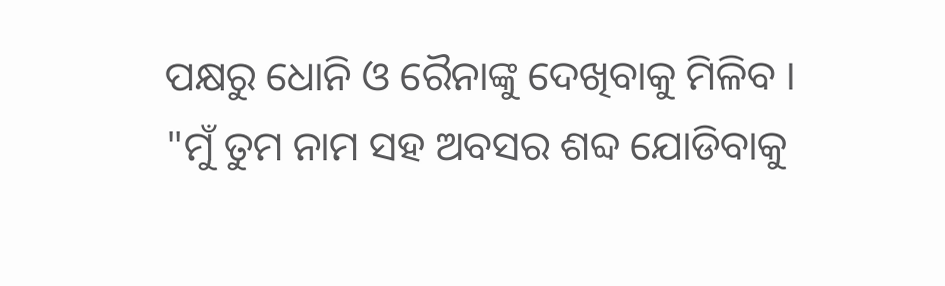ପକ୍ଷରୁ ଧୋନି ଓ ରୈନାଙ୍କୁ ଦେଖିବାକୁ ମିଳିବ ।
"ମୁଁ ତୁମ ନାମ ସହ ଅବସର ଶବ୍ଦ ଯୋଡିବାକୁ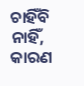ଚାହିଁବି ନାହିଁ, କାରଣ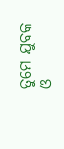ତୁମେ ଯୁବକ ଓ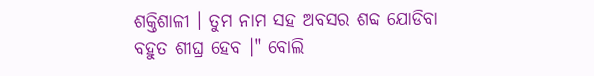ଶକ୍ତିଶାଳୀ । ତୁମ ନାମ ସହ ଅବସର ଶବ୍ଦ ଯୋଡିବା ବହୁତ ଶୀଘ୍ର ହେବ ।" ବୋଲି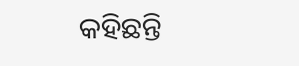କହିଛନ୍ତି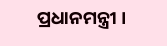ପ୍ରଧାନମନ୍ତ୍ରୀ ।